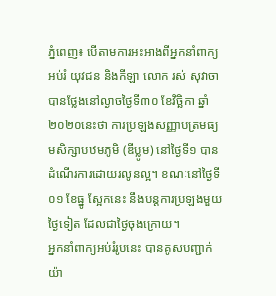ភ្នំពេញ៖ បើតាមការអះអាងពីអ្នកនាំពាក្យអប់រំ យុវជន និងកីឡា លោក រស់ សុវាចា បានថ្លែងនៅល្ងាចថ្ងៃទី៣០ ខែវិច្ឆិកា ឆ្នាំ២០២០នេះថា ការប្រឡងសញ្ញាបត្រមធ្យមសិក្សាបឋមភូមិ (ឌីប្លូម) នៅថ្ងៃទី១ បានដំណើរការដោយរលូនល្អ។ ខណៈនៅថ្ងៃទី០១ ខែធ្នូ ស្អែកនេះ នឹងបន្តការប្រឡងមួយថ្ងៃទៀត ដែលជាថ្ងៃចុងក្រោយ។
អ្នកនាំពាក្យអប់រំរូបនេះ បានគូសបញ្ជាក់យ៉ា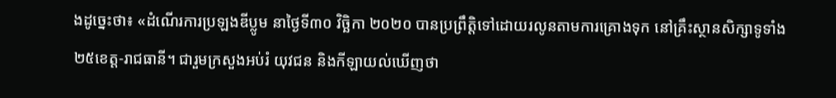ងដូច្នេះថា៖ «ដំណើរការប្រឡងឌីប្លូម នាថ្ងៃទី៣០ វិច្ឆិកា ២០២០ បានប្រព្រឹត្តិទៅដោយរលូនតាមការគ្រោងទុក នៅគ្រឹះស្ថានសិក្សាទូទាំង២៥ខេត្ត-រាជធានី។ ជារួមក្រសួងអប់រំ យុវជន និងកីឡាយល់ឃើញថា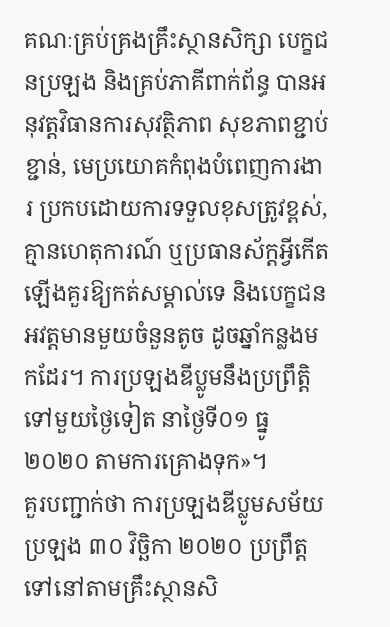គណៈគ្រប់គ្រងគ្រឹះស្ថានសិក្សា បេក្ខជនប្រឡង និងគ្រប់ភាគីពាក់ព័ន្ធ បានអនុវត្តវិធានការសុវត្ថិភាព សុខភាពខ្ជាប់ខ្ជាន់, មេប្រយោគកំពុងបំពេញការងារ ប្រកបដោយការទទួលខុសត្រូវខ្ពស់, គ្មានហេតុការណ៍ ឬប្រធានស័ក្តអ្វីកើតឡើងគួរឱ្យកត់សម្គាល់ទេ និងបេក្ខជនអវត្តមានមួយចំនួនតូច ដូចឆ្នាំកន្លងមកដែរ។ ការប្រឡងឌីប្លូមនឹងប្រព្រឹត្តិទៅមួយថ្ងៃទៀត នាថ្ងៃទី០១ ធ្នូ ២០២០ តាមការគ្រោងទុក»។
គួរបញ្ជាក់ថា ការប្រឡងឌីប្លូមសម័យប្រឡង ៣០ វិច្ឆិកា ២០២០ ប្រព្រឹត្តទៅនៅតាមគ្រឹះស្ថានសិ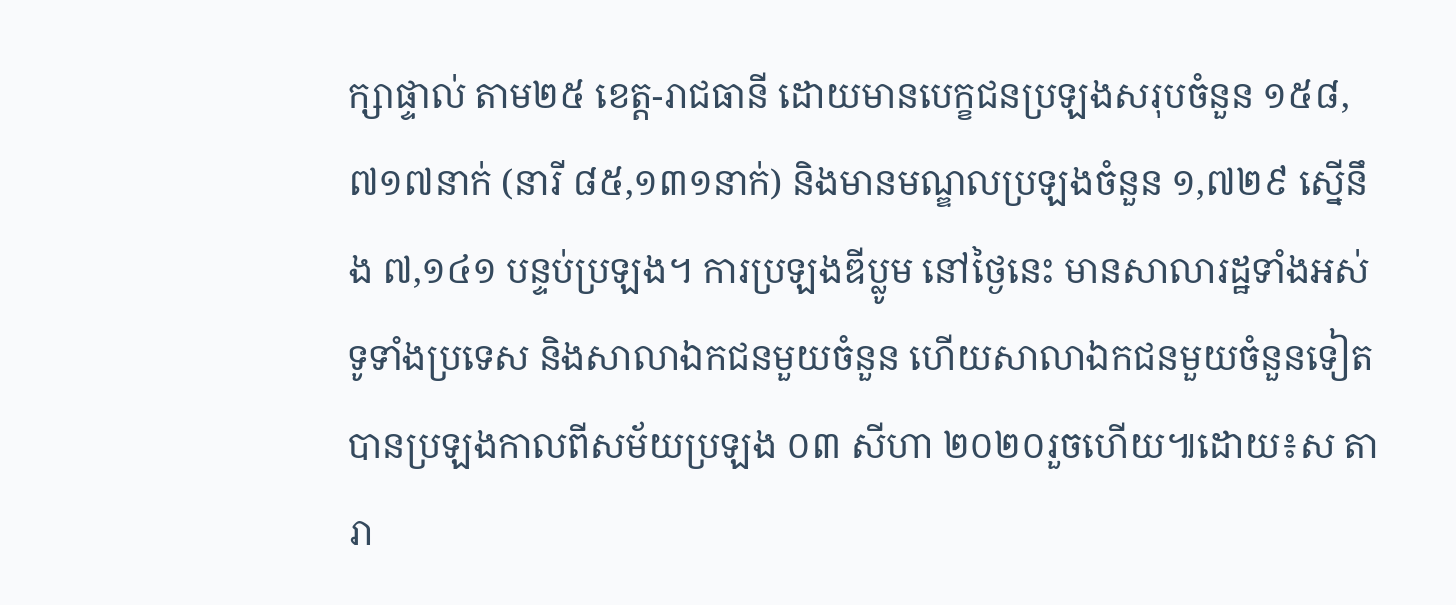ក្សាផ្ទាល់ តាម២៥ ខេត្ត-រាជធានី ដោយមានបេក្ខជនប្រឡងសរុបចំនួន ១៥៨,៧១៧នាក់ (នារី ៨៥,១៣១នាក់) និងមានមណ្ឌលប្រឡងចំនួន ១,៧២៩ ស្នើនឹង ៧,១៤១ បន្ទប់ប្រឡង។ ការប្រឡងឌីប្លូម នៅថ្ងៃនេះ មានសាលារដ្ឋទាំងអស់ទូទាំងប្រទេស និងសាលាឯកជនមួយចំនួន ហើយសាលាឯកជនមួយចំនួនទៀត បានប្រឡងកាលពីសម័យប្រឡង ០៣ សីហា ២០២០រួចហើយ៕ដោយ៖ស តារា